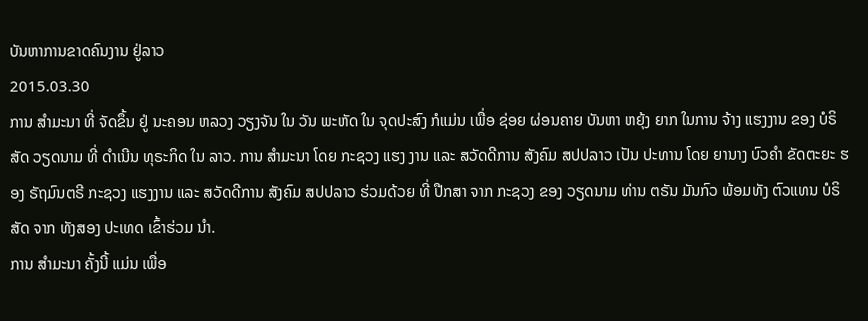ບັນຫາການຂາດຄົນງານ ຢູ່ລາວ
2015.03.30
ການ ສຳມະນາ ທີ່ ຈັດຂຶ້ນ ຢູ່ ນະຄອນ ຫລວງ ວຽງຈັນ ໃນ ວັນ ພະຫັດ ໃນ ຈຸດປະສົງ ກໍແມ່ນ ເພື່ອ ຊ່ອຍ ຜ່ອນຄາຍ ບັນຫາ ຫຍຸ້ງ ຍາກ ໃນການ ຈ້າງ ແຮງງານ ຂອງ ບໍຣິສັດ ວຽດນາມ ທີ່ ດຳເນີນ ທຸຣະກິດ ໃນ ລາວ. ການ ສຳມະນາ ໂດຍ ກະຊວງ ແຮງ ງານ ແລະ ສວັດດີການ ສັງຄົມ ສປປລາວ ເປັນ ປະທານ ໂດຍ ຍານາງ ບົວຄຳ ຂັດຕະຍະ ຮອງ ຣັຖມົນຕຣີ ກະຊວງ ແຮງງານ ແລະ ສວັດດີການ ສັງຄົມ ສປປລາວ ຮ່ວມດ້ວຍ ທີ່ ປືກສາ ຈາກ ກະຊວງ ຂອງ ວຽດນາມ ທ່ານ ຕຣັນ ມັນກົວ ພ້ອມທັງ ຕົວແທນ ບໍຣິສັດ ຈາກ ທັງສອງ ປະເທດ ເຂົ້າຮ່ວມ ນໍາ.
ການ ສຳມະນາ ຄັ້ງນີ້ ແມ່ນ ເພື່ອ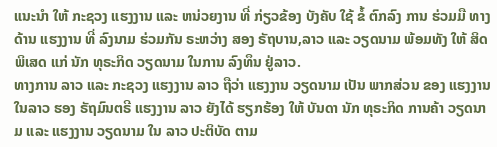ແນະນຳ ໃຫ້ ກະຊວງ ແຮງງານ ແລະ ຫນ່ວຍງານ ທີ່ ກ່ຽວຂ້ອງ ບັງຄັບ ໃຊ້ ຂໍ້ ຕົກລົງ ການ ຮ່ວມມື ທາງດ້ານ ແຮງງານ ທີ່ ລົງນາມ ຮ່ວມກັນ ຣະຫວ່າງ ສອງ ຣັຖບານ,ລາວ ແລະ ວຽດນາມ ພ້ອມທັງ ໃຫ້ ສິດ ພິເສດ ແກ່ ນັກ ທຸຣະກິດ ວຽດນາມ ໃນການ ລົງທຶນ ຢູ່ລາວ.
ທາງການ ລາວ ແລະ ກະຊວງ ແຮງງານ ລາວ ຖືວ່າ ແຮງງານ ວຽດນາມ ເປັນ ພາກສ່ວນ ຂອງ ແຮງງານ ໃນລາວ ຮອງ ຣັຖມົນຕຣີ ແຮງງານ ລາວ ຍັງໄດ້ ຮຽກຮ້ອງ ໃຫ້ ບັນດາ ນັກ ທຸຣະກິດ ການຄ້າ ວຽດນາມ ແລະ ແຮງງານ ວຽດນາມ ໃນ ລາວ ປະຕິບັດ ຕາມ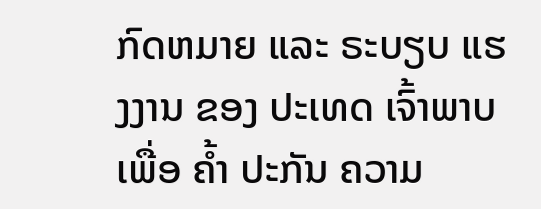ກົດຫມາຍ ແລະ ຣະບຽບ ແຮງງານ ຂອງ ປະເທດ ເຈົ້າພາບ ເພື່ອ ຄ້ຳ ປະກັນ ຄວາມ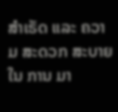ສຳເຣັດ ແລະ ຄວາມ ສະດວກ ສະບາຍ ໃນ ການ ມາ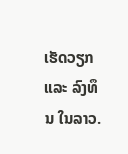ເຮັດວຽກ ແລະ ລົງທຶນ ໃນລາວ.